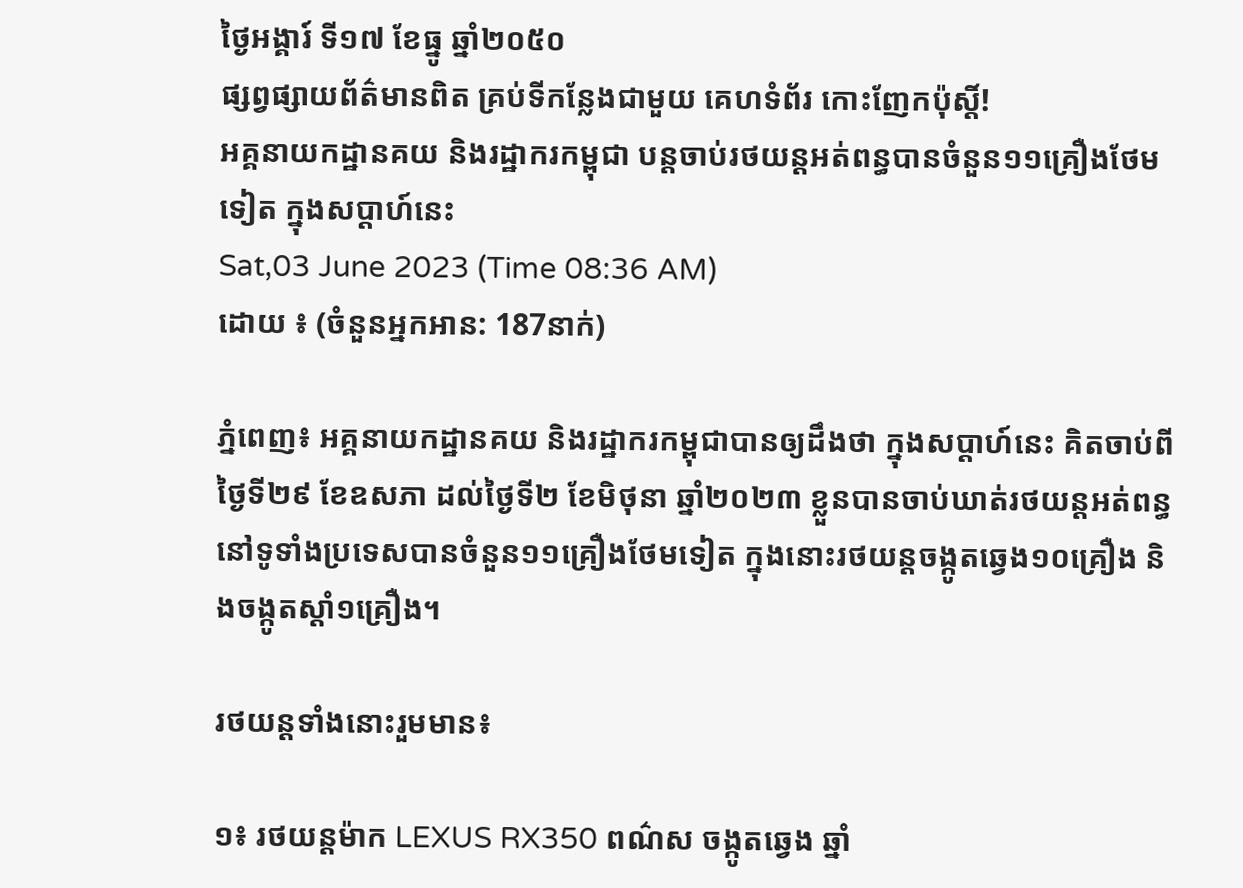ថ្ងៃអង្គារ៍ ទី១៧ ខែធ្នូ ឆ្នាំ២០៥០
ផ្សព្វផ្សាយព័ត៌មានពិត គ្រប់ទីកន្លែងជាមួយ គេហទំព័រ កោះញែកប៉ុស្តិ៍!
អគ្គនាយកដ្ឋានគយ និងរដ្ឋាករកម្ពុជា បន្តចាប់រថយន្តអត់ពន្ធបានចំនួន១១គ្រឿងថែមទៀត ក្នុងសប្តាហ៍នេះ
Sat,03 June 2023 (Time 08:36 AM)
ដោយ ៖ (ចំនួនអ្នកអាន: 187នាក់)

ភ្នំពេញ៖ អគ្គនាយកដ្ឋានគយ និងរដ្ឋាករកម្ពុជាបានឲ្យដឹងថា ក្នុងសប្តាហ៍នេះ គិតចាប់ពីថ្ងៃទី២៩ ខែឧសភា ដល់ថ្ងៃទី២ ខែមិថុនា ឆ្នាំ២០២៣ ខ្លួនបានចាប់ឃាត់រថយន្តអត់ពន្ធ នៅទូទាំងប្រទេសបានចំនួន១១គ្រឿងថែមទៀត ក្នុងនោះរថយន្តចង្កូតឆ្វេង១០គ្រឿង និងចង្កូតស្តាំ១គ្រឿង។

រថយន្តទាំងនោះរួមមាន៖

១៖ រថយន្តម៉ាក LEXUS RX350 ពណ៌ស ចង្កូតឆ្វេង ឆ្នាំ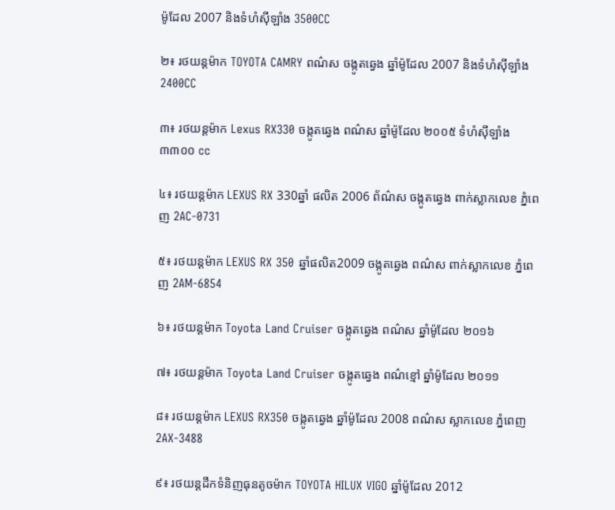ម៉ូដែល 2007 និងទំហំស៊ីឡាំង 3500CC

២៖ រថយន្តម៉ាក TOYOTA CAMRY ពណ៌ស ចង្កូតឆ្វេង ឆ្នាំម៉ូដែល 2007 និងទំហំស៊ីឡាំង 2400CC

៣៖ រថយន្តម៉ាក Lexus RX330 ចង្កូតឆ្វេង ពណ៌ស ឆ្នាំម៉ូដែល ២០០៥ ទំហំស៊ីឡាំង ៣៣០០ cc

៤៖ រថយន្តម៉ាក LEXUS RX 330ឆ្នាំ ផលិត 2006 ព័ណ៌ស ចង្កូតឆ្វេង ពាក់ស្លាកលេខ ភ្នំពេញ 2AC-0731

៥៖ រថយន្ដម៉ាក LEXUS RX 350 ឆ្នាំផលិត2009 ចង្កូតឆ្វេង ពណ៌ស ពាក់ស្លាកលេខ ភ្នំពេញ 2AM-6854

៦៖ រថយន្តម៉ាក Toyota Land Cruiser ចង្កូតឆ្វេង ពណ៌ស ឆ្នាំម៉ូដែល ២០១៦

៧៖ រថយន្តម៉ាក Toyota Land Cruiser ចង្កូតឆ្វេង ពណ៌ខ្មៅ ឆ្នាំម៉ូដែល ២០១១

៨៖ រថយន្តម៉ាក LEXUS RX350 ចង្កូតឆ្វេង ឆ្នាំម៉ូដែល 2008 ពណ៌ស ស្លាកលេខ ភ្នំពេញ 2AX-3488

៩៖ រថយន្តដឹកទំនិញធុនតូចម៉ាក TOYOTA HILUX VIGO ឆ្នាំម៉ូដែល 2012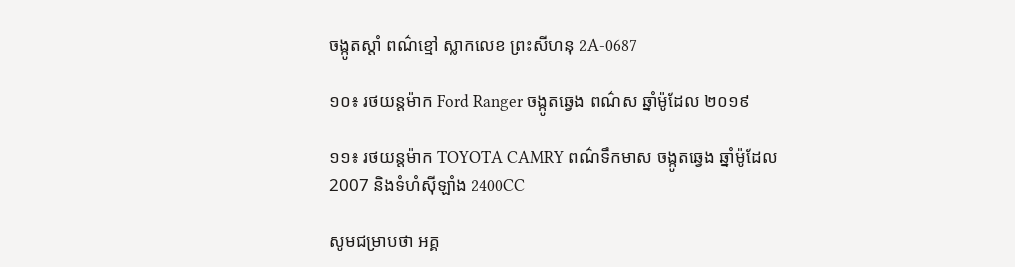ចង្កូតស្តាំ ពណ៌ខ្មៅ ស្លាកលេខ ព្រះសីហនុ 2A-0687

១០៖ រថយន្តម៉ាក Ford Ranger ចង្កូតឆ្វេង ពណ៌ស ឆ្នាំម៉ូដែល ២០១៩

១១៖ រថយន្តម៉ាក TOYOTA CAMRY ពណ៌ទឹកមាស ចង្កូតឆ្វេង ឆ្នាំម៉ូដែល 2007 និងទំហំស៊ីឡាំង 2400CC

សូមជម្រាបថា អគ្គ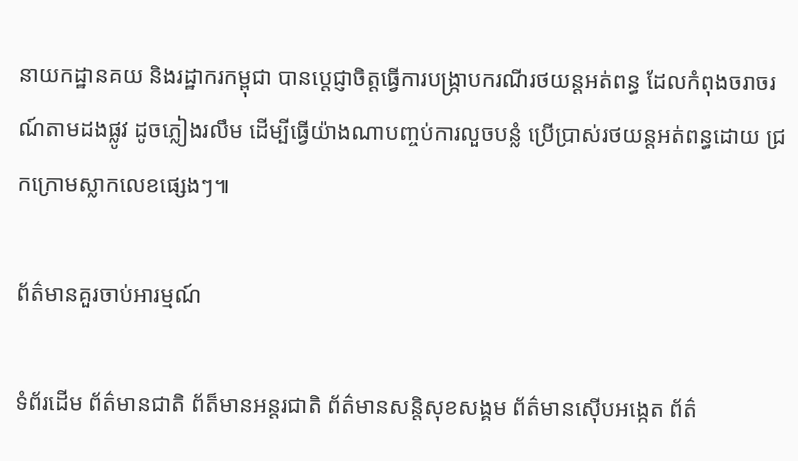នាយកដ្ឋានគយ និងរដ្ឋាករកម្ពុជា បានប្តេជ្ញាចិត្តធ្វើការបង្ក្រាបករណីរថយន្តអត់ពន្ធ ដែលកំពុងចរាចរណ៍តាមដងផ្លូវ ដូចភ្លៀងរលឹម ដើម្បីធ្វើយ៉ាងណាបញ្ចប់ការលួចបន្លំ ប្រើប្រាស់រថយន្តអត់ពន្ធដោយ ជ្រកក្រោមស្លាកលេខផ្សេងៗ៕

ព័ត៌មានគួរចាប់អារម្មណ៍

ទំព័រដើម ព័ត៌មានជាតិ ព័ត៏មានអន្តរជាតិ ព័ត៌មានសន្តិសុខសង្គម ព័ត៌មានស៊ើបអង្កេត ព័ត៌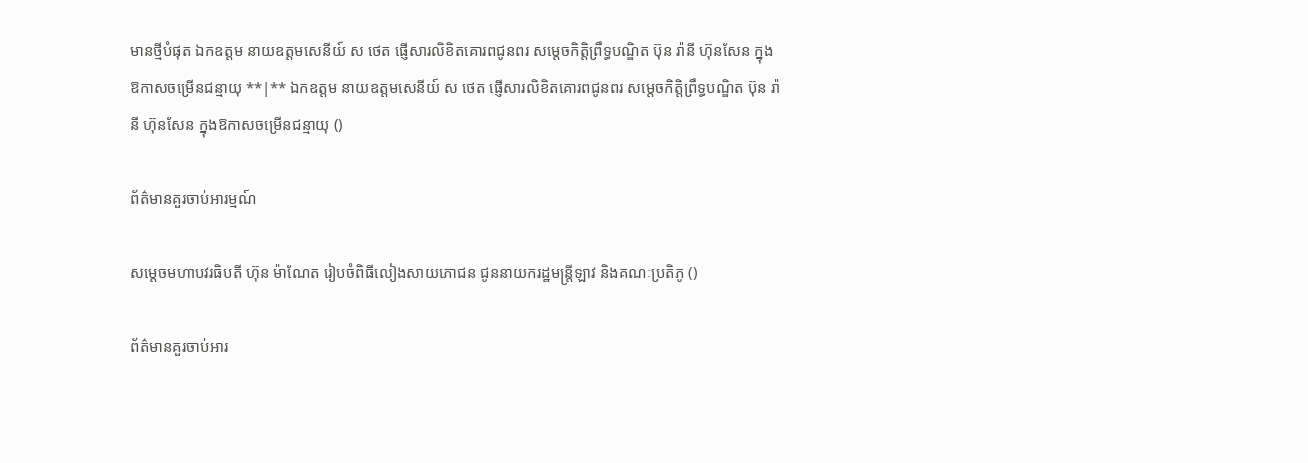មានថ្មីបំផុត ឯកឧត្តម នាយឧត្តមសេនីយ៍ ស ថេត ផ្ញើសារលិខិតគោរពជូនពរ សម្តេចកិត្តិព្រឹទ្ធបណ្ឌិត ប៊ុន រ៉ានី ហ៊ុនសែន ក្នុងឱកាសចម្រើនជន្មាយុ **|** ឯកឧត្តម នាយឧត្តមសេនីយ៍ ស ថេត ផ្ញើសារលិខិតគោរពជូនពរ សម្តេចកិត្តិព្រឹទ្ធបណ្ឌិត ប៊ុន រ៉ានី ហ៊ុនសែន ក្នុងឱកាសចម្រើនជន្មាយុ ()

ព័ត៌មានគួរចាប់អារម្មណ៍

សម្តេចមហាបវរធិបតី ហ៊ុន ម៉ាណែត រៀបចំពិធីលៀងសាយភោជន ជូននាយករដ្ឋមន្ត្រីឡាវ និងគណៈប្រតិភូ ()

ព័ត៌មានគួរចាប់អារ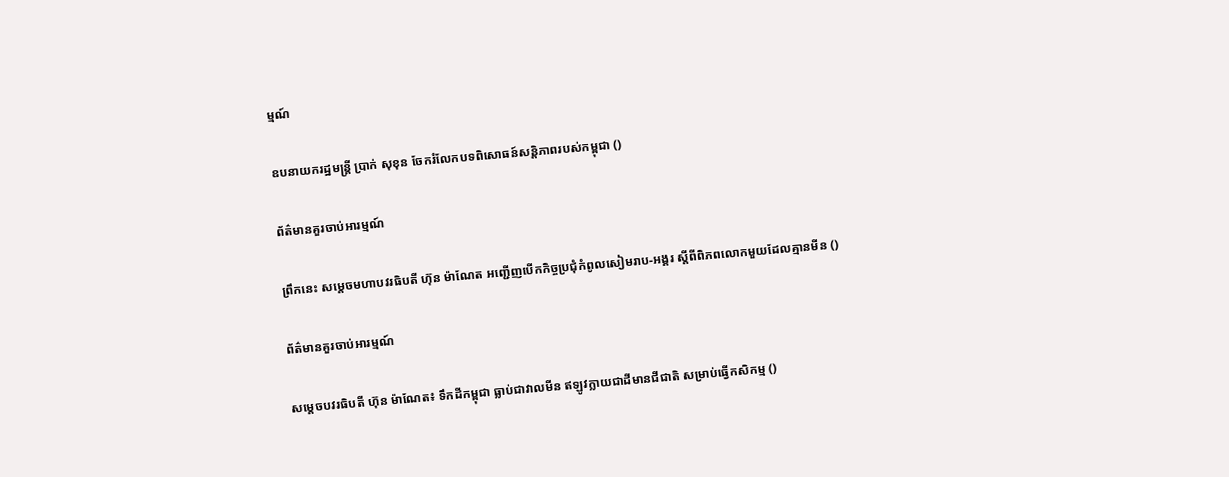ម្មណ៍

ឧបនាយករដ្ឋមន្ត្រី ប្រាក់ សុខុន ចែករំលែកបទពិសោធន៍សន្តិភាពរបស់កម្ពុជា ()

ព័ត៌មានគួរចាប់អារម្មណ៍

ព្រឹកនេះ សម្តេចមហាបវរធិបតី ហ៊ុន ម៉ាណែត អញ្ជើញបើកកិច្ចប្រជុំកំពូលសៀមរាប-អង្គរ ស្តីពីពិភពលោកមួយដែលគ្មានមីន ()

ព័ត៌មានគួរចាប់អារម្មណ៍

សម្តេចបវរធិបតី ហ៊ុន ម៉ាណែត៖ ទឹកដីកម្ពុជា ធ្លាប់ជាវាលមីន ឥឡូវក្លាយជាដីមានជីជាតិ សម្រាប់ធ្វើកសិកម្ម ()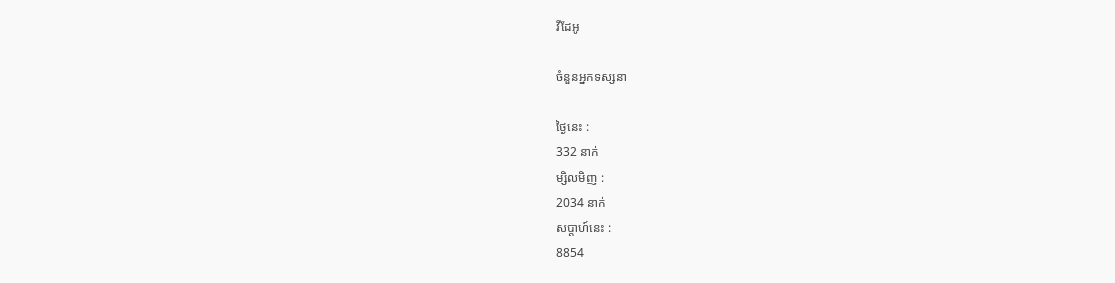វីដែអូ

ចំនួនអ្នកទស្សនា

ថ្ងៃនេះ :
332 នាក់
ម្សិលមិញ :
2034 នាក់
សប្តាហ៍នេះ :
8854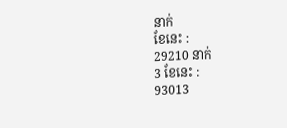នាក់
ខែនេះ :
29210 នាក់
3 ខែនេះ :
93013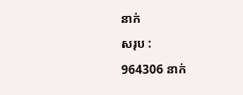នាក់
សរុប :
964306 នាក់